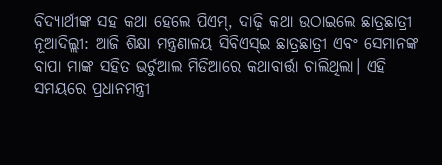ବିଦ୍ୟାର୍ଥୀଙ୍କ ସହ କଥା ହେଲେ ପିଏମ୍, ଦାଢ଼ି କଥା ଉଠାଇଲେ ଛାତ୍ରଛାତ୍ରୀ
ନୂଆଦିଲ୍ଲୀ: ଆଜି ଶିକ୍ଷା ମନ୍ତ୍ରଣାଳୟ ସିବିଏସ୍ଇ ଛାତ୍ରଛାତ୍ରୀ ଏବଂ ସେମାନଙ୍କ ବାପା ମାଙ୍କ ସହିତ ଭର୍ଚୁଆଲ ମିଡିଆରେ କଥାବାର୍ତ୍ତା ଚାଲିଥିଲା। ଏହି ସମୟରେ ପ୍ରଧାନମନ୍ତ୍ରୀ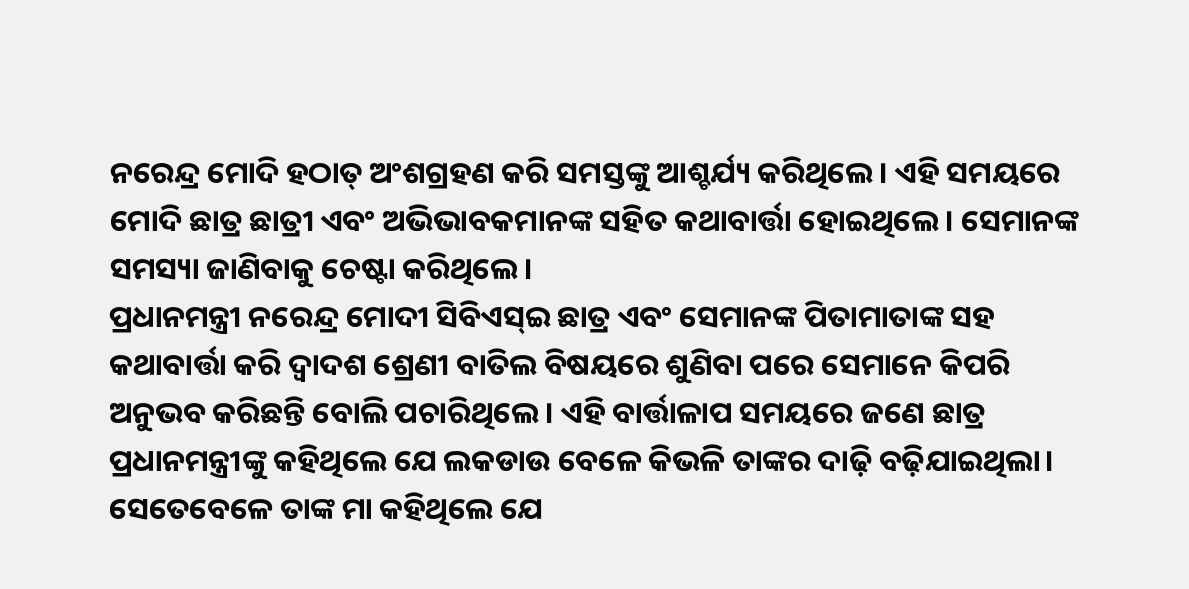ନରେନ୍ଦ୍ର ମୋଦି ହଠାତ୍ ଅଂଶଗ୍ରହଣ କରି ସମସ୍ତଙ୍କୁ ଆଶ୍ଚର୍ଯ୍ୟ କରିଥିଲେ। ଏହି ସମୟରେ ମୋଦି ଛାତ୍ର ଛାତ୍ରୀ ଏବଂ ଅଭିଭାବକମାନଙ୍କ ସହିତ କଥାବାର୍ତ୍ତା ହୋଇଥିଲେ। ସେମାନଙ୍କ ସମସ୍ୟା ଜାଣିବାକୁ ଚେଷ୍ଟା କରିଥିଲେ।
ପ୍ରଧାନମନ୍ତ୍ରୀ ନରେନ୍ଦ୍ର ମୋଦୀ ସିବିଏସ୍ଇ ଛାତ୍ର ଏବଂ ସେମାନଙ୍କ ପିତାମାତାଙ୍କ ସହ କଥାବାର୍ତ୍ତା କରି ଦ୍ୱାଦଶ ଶ୍ରେଣୀ ବାତିଲ ବିଷୟରେ ଶୁଣିବା ପରେ ସେମାନେ କିପରି ଅନୁଭବ କରିଛନ୍ତି ବୋଲି ପଚାରିଥିଲେ। ଏହି ବାର୍ତ୍ତାଳାପ ସମୟରେ ଜଣେ ଛାତ୍ର ପ୍ରଧାନମନ୍ତ୍ରୀଙ୍କୁ କହିଥିଲେ ଯେ ଲକଡାଉ ବେଳେ କିଭଳି ତାଙ୍କର ଦାଢ଼ି ବଢ଼ିଯାଇଥିଲା। ସେତେବେଳେ ତାଙ୍କ ମା କହିଥିଲେ ଯେ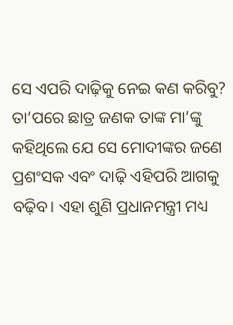ସେ ଏପରି ଦାଢ଼ିକୁ ନେଇ କଣ କରିବୁ? ତା’ପରେ ଛାତ୍ର ଜଣକ ତାଙ୍କ ମା’ଙ୍କୁ କହିଥିଲେ ଯେ ସେ ମୋଦୀଙ୍କର ଜଣେ ପ୍ରଶଂସକ ଏବଂ ଦାଢ଼ି ଏହିପରି ଆଗକୁ ବଢ଼ିବ। ଏହା ଶୁଣି ପ୍ରଧାନମନ୍ତ୍ରୀ ମଧ୍ୟ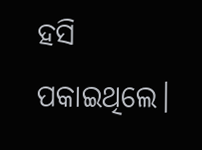ହସି ପକାଇଥିଲେ।